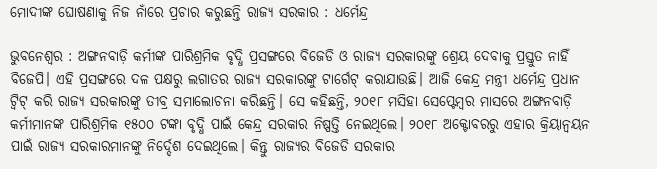ମୋଦୀଙ୍କ ଘୋଷଣାକୁ ନିଜ ନାଁରେ ପ୍ରଚାର କରୁଛନ୍ତି ରାଜ୍ୟ ସରକାର : ଧର୍ମେନ୍ଦ୍ର

ଭୁବନେଶ୍ବର : ଅଙ୍ଗନବାଡ଼ି କର୍ମୀଙ୍କ ପାରିଶ୍ରମିକ ବୃଦ୍ଧି ପ୍ରସଙ୍ଗରେ ବିଜେଡି ଓ ରାଜ୍ୟ ସରକାରଙ୍କୁ ଶ୍ରେୟ ଦେବାକୁ ପ୍ରସ୍ତୁତ ନାହିଁ ବିଜେପି। ଏହି ପ୍ରସଙ୍ଗରେ ଦଳ ପକ୍ଷରୁ ଲଗାତର ରାଜ୍ୟ ସରକାରଙ୍କୁ ଟାର୍ଗେଟ୍ କରାଯାଉଛି। ଆଜି କେନ୍ଦ୍ର ମନ୍ତ୍ରୀ ଧର୍ମେନ୍ଦ୍ର ପ୍ରଧାନ ଟ୍ବିଟ୍ କରି ରାଜ୍ୟ ସରକାରଙ୍କୁ ତୀବ୍ର ସମାଲୋଚନା କରିଛନ୍ତି। ସେ କହିଛନ୍ତି, ୨୦୧୮ ମସିହା ସେପ୍ଟେମ୍ବର ମାସରେ ଅଙ୍ଗନବାଡ଼ି କର୍ମୀମାନଙ୍କ ପାରିଶ୍ରମିକ ୧୫୦୦ ଟଙ୍କା ବୃଦ୍ଧି ପାଇଁ କେନ୍ଦ୍ର ସରକାର ନିଷ୍ପତ୍ତି ନେଇଥିଲେ। ୨୦୧୮ ଅକ୍ଟୋବରରୁ ଏହାର କ୍ରିୟାନ୍ବୟନ ପାଇଁ ରାଜ୍ୟ ସରକାରମାନଙ୍କୁ ନିର୍ଦ୍ଦେଶ ଦେଇଥିଲେ। କିନ୍ତୁ ରାଜ୍ୟର ବିଜେଡି ସରକାର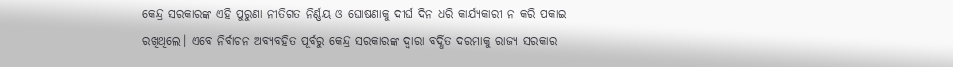କେନ୍ଦ୍ର ସରକାରଙ୍କ ଏହି ପୁରୁଣା ନୀତିଗତ ନିର୍ଣ୍ଣୟ ଓ ଘୋଷଣାକୁ ଦୀର୍ଘ ଦିନ ଧରି କାର୍ଯ୍ୟକାରୀ ନ କରି ପକାଇ ରଖିଥିଲେ। ଏବେ ନିର୍ବାଚନ ଅବ୍ୟବହିତ ପୂର୍ବରୁ କେନ୍ଦ୍ର ସରକାରଙ୍କ ଦ୍ବାରା ବର୍ଦ୍ଧିତ ଦରମାକୁ ରାଜ୍ୟ ସରକାର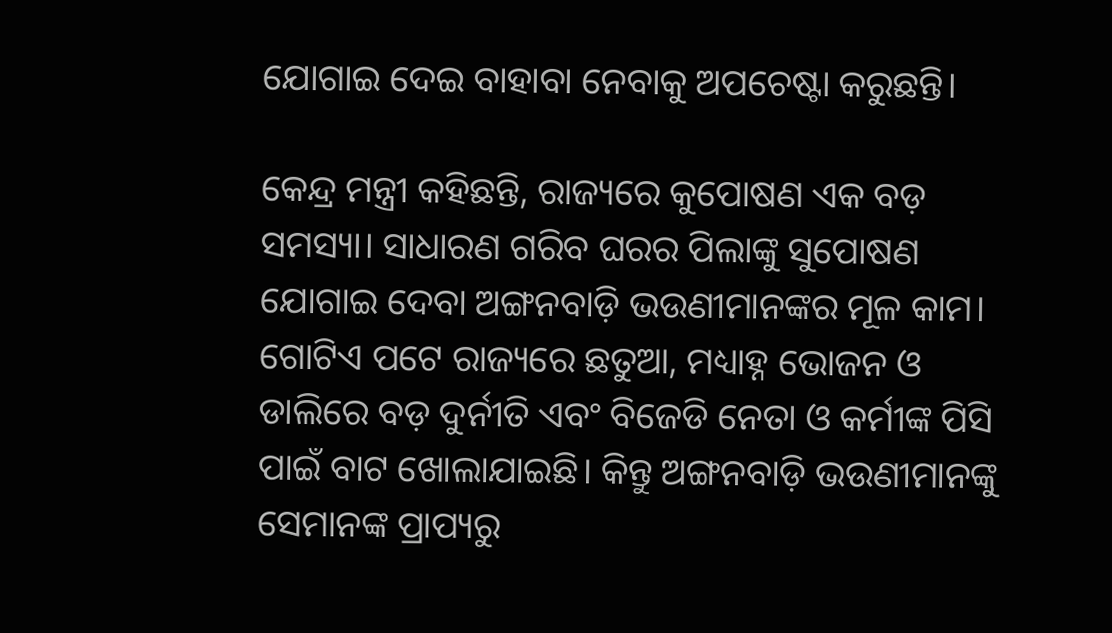ଯୋଗାଇ ଦେଇ ବାହାବା ନେବାକୁ ଅପଚେଷ୍ଟା କରୁଛନ୍ତି।

କେନ୍ଦ୍ର ମନ୍ତ୍ରୀ କହିଛନ୍ତି, ରାଜ୍ୟରେ କୁପୋଷଣ ଏକ ବଡ଼ ସମସ୍ୟା। ସାଧାରଣ ଗରିବ ଘରର ପିଲାଙ୍କୁ ସୁପୋଷଣ ଯୋଗାଇ ଦେବା ଅଙ୍ଗନବାଡ଼ି ଭଉଣୀମାନଙ୍କର ମୂଳ କାମ। ଗୋଟିଏ ପଟେ ରାଜ୍ୟରେ ଛତୁଆ, ମଧ୍ୟାହ୍ନ ଭୋଜନ ଓ ଡାଲିରେ ବଡ଼ ଦୁର୍ନୀତି ଏବଂ ବିଜେଡି ନେତା ଓ କର୍ମୀଙ୍କ ପିସି ପାଇଁ ବାଟ ଖୋଲାଯାଇଛି। କିନ୍ତୁ ଅଙ୍ଗନବାଡ଼ି ଭଉଣୀମାନଙ୍କୁ ସେମାନଙ୍କ ପ୍ରାପ୍ୟରୁ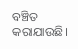ବଞ୍ଚିତ କରାଯାଉଛି।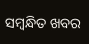ସମ୍ବନ୍ଧିତ ଖବର